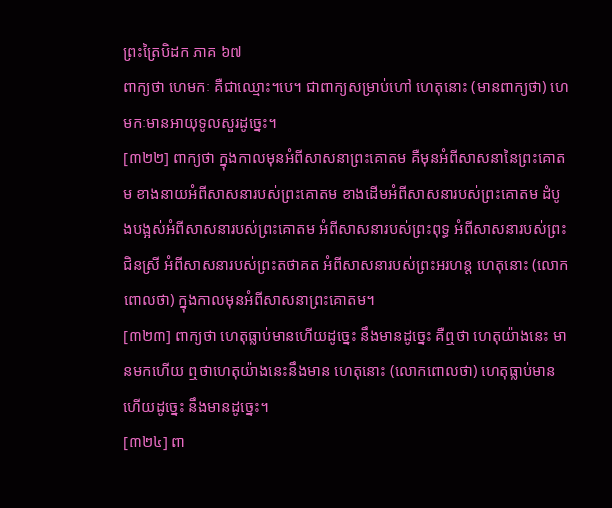ព្រះត្រៃបិដក ភាគ ៦៧
ពាក្យថា ហេមកៈ គឺជាឈ្មោះ។បេ។ ជាពាក្យសម្រាប់ហៅ ហេតុនោះ (មានពាក្យថា) ហេមកៈមានអាយុទូលសួរដូច្នេះ។
[៣២២] ពាក្យថា ក្នុងកាលមុនអំពីសាសនាព្រះគោតម គឺមុនអំពីសាសនានៃព្រះគោតម ខាងនាយអំពីសាសនារបស់ព្រះគោតម ខាងដើមអំពីសាសនារបស់ព្រះគោតម ដំបូងបង្អស់អំពីសាសនារបស់ព្រះគោតម អំពីសាសនារបស់ព្រះពុទ្ធ អំពីសាសនារបស់ព្រះជិនស្រី អំពីសាសនារបស់ព្រះតថាគត អំពីសាសនារបស់ព្រះអរហន្ត ហេតុនោះ (លោកពោលថា) ក្នុងកាលមុនអំពីសាសនាព្រះគោតម។
[៣២៣] ពាក្យថា ហេតុធ្លាប់មានហើយដូច្នេះ នឹងមានដូច្នេះ គឺឮថា ហេតុយ៉ាងនេះ មានមកហើយ ឮថាហេតុយ៉ាងនេះនឹងមាន ហេតុនោះ (លោកពោលថា) ហេតុធ្លាប់មានហើយដូច្នេះ នឹងមានដូច្នេះ។
[៣២៤] ពា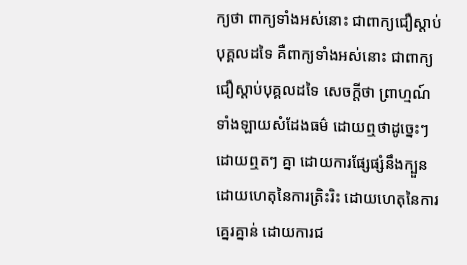ក្យថា ពាក្យទាំងអស់នោះ ជាពាក្យជឿស្តាប់បុគ្គលដទៃ គឺពាក្យទាំងអស់នោះ ជាពាក្យជឿស្តាប់បុគ្គលដទៃ សេចក្តីថា ព្រាហ្មណ៍ទាំងឡាយសំដែងធម៌ ដោយឮថាដូច្នេះៗ ដោយឮតៗ គ្នា ដោយការផ្សែផ្សំនឹងក្បួន ដោយហេតុនៃការត្រិះរិះ ដោយហេតុនៃការគ្នេរគ្នាន់ ដោយការជ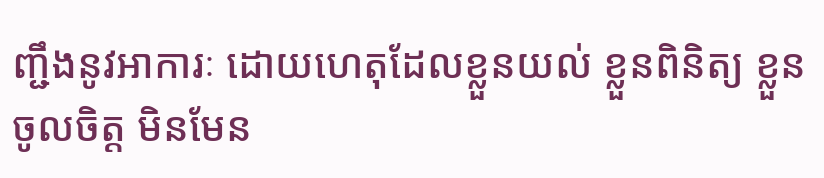ញ្ជឹងនូវអាការៈ ដោយហេតុដែលខ្លួនយល់ ខ្លួនពិនិត្យ ខ្លួនចូលចិត្ត មិនមែន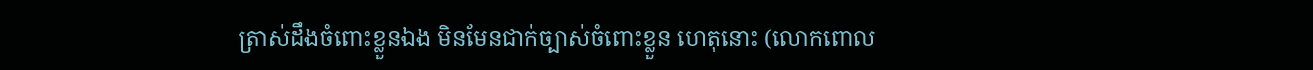ត្រាស់ដឹងចំពោះខ្លួនឯង មិនមែនជាក់ច្បាស់ចំពោះខ្លួន ហេតុនោះ (លោកពោល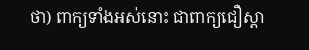ថា) ពាក្យទាំងអស់នោះ ជាពាក្យជឿស្តា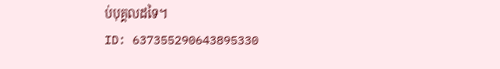ប់បុគ្គលដទៃ។
ID: 637355290643895330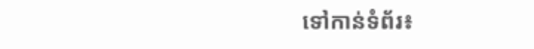ទៅកាន់ទំព័រ៖